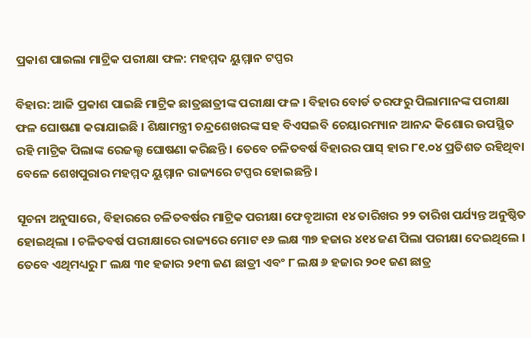ପ୍ରକାଶ ପାଇଲା ମାଟ୍ରିକ ପରୀକ୍ଷା ଫଳ: ମହମ୍ମଦ ୟୁମ୍ମାନ ଟପ୍ପର

ବିହାର: ଆଜି ପ୍ରକାଶ ପାଇଛି ମାଟ୍ରିକ ଛାତ୍ରଛାତ୍ରୀଙ୍କ ପରୀକ୍ଷା ଫଳ । ବିହାର ବୋର୍ଡ ତରଫରୁ ପିଲାମାନଙ୍କ ପରୀକ୍ଷା ଫଳ ଘୋଷଣା କରାଯାଇଛି । ଶିକ୍ଷାମନ୍ତ୍ରୀ ଚନ୍ଦ୍ରଶେଖରଙ୍କ ସହ ବିଏସଇବି ଚେୟାରମ୍ୟାନ ଆନନ୍ଦ କିଶୋର ଉପସ୍ଥିତ ରହି ମାଟ୍ରିକ ପିଲାଙ୍କ ରେଜଲ୍ଟ ଘୋଷଣା କରିଛନ୍ତି । ତେବେ ଚଳିତବର୍ଷ ବିହାରର ପାସ୍ ହାର ୮୧.୦୪ ପ୍ରତିଶତ ରହିଥିବା ବେଳେ ଶେଖପୁରାର ମହମ୍ମଦ ୟୁମ୍ମାନ ରାଜ୍ୟରେ ଟପ୍ପର ହୋଇଛନ୍ତି ।

ସୂଚନା ଅନୁସାରେ, ବିହାରରେ ଚଳିତବର୍ଷର ମାଟ୍ରିକ ପରୀକ୍ଷା ଫେବୃଆରୀ ୧୪ ତାରିଖର ୨୨ ତାରିଖ ପର୍ଯ୍ୟନ୍ତ ଅନୁଷ୍ଠିତ ହୋଇଥିଲା । ଚଳିତବର୍ଷ ପରୀକ୍ଷାରେ ରାଜ୍ୟରେ ମୋଟ ୧୬ ଲକ୍ଷ ୩୭ ହଜାର ୪୧୪ ଜଣ ପିଲା ପରୀକ୍ଷା ଦେଇଥିଲେ । ତେବେ ଏଥିମଧ୍ୟରୁ ୮ ଲକ୍ଷ ୩୧ ହଜାର ୨୧୩ ଜଣ ଛାତ୍ରୀ ଏବଂ ୮ ଲକ୍ଷ ୬ ହଜାର ୨୦୧ ଜଣ ଛାତ୍ର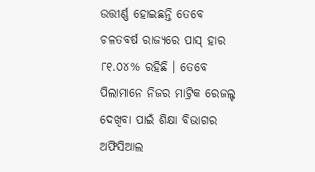ଉତ୍ତୀର୍ଣ୍ଣ ହୋଇଛନ୍ତି ତେବେ ଚଳତବର୍ଷ ରାଜ୍ୟରେ ପାସ୍ ହାର ୮୧.୦୪% ରହିଛି । ତେବେ ପିଲାମାନେ ନିଜର ମାଟ୍ରିକ ରେଜଲ୍ଟ ଦେଖିବା ପାଇଁ ଶିକ୍ଷା ବିଭାଗର ଅଫିସିଆଲ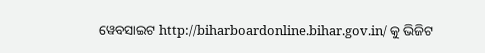ୱେବସାଇଟ http://biharboardonline.bihar.gov.in/ କୁ ଭିଜିଟ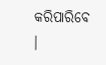କରିପାରିବେ ।